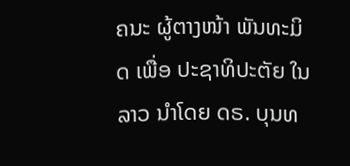ຄນະ ຜູ້ຕາງໜ້າ ພັນທະມິດ ເພື່ອ ປະຊາທິປະຕັຍ ໃນລາວ ນຳໂດຍ ດຣ. ບຸນທ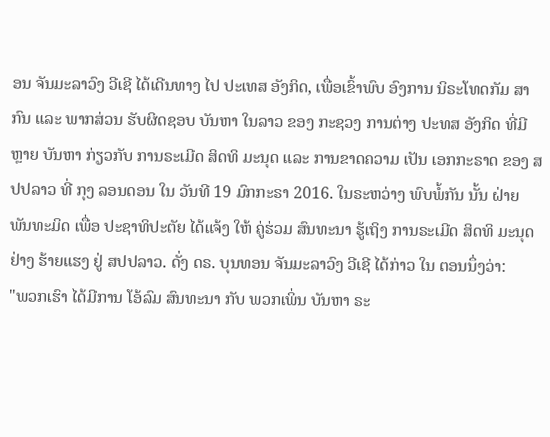ອນ ຈັນມະລາວົງ ວີເຊີ ໄດ້ເດີນທາງ ໄປ ປະເທສ ອັງກິດ, ເພື່ອເຂົ້າພົບ ອົງການ ນິຣະໂທດກັມ ສາກົນ ແລະ ພາກສ່ວນ ຮັບຜິດຊອບ ບັນຫາ ໃນລາວ ຂອງ ກະຊວງ ການຕ່າງ ປະທສ ອັງກິດ ທີ່ມີຫຼາຍ ບັນຫາ ກ່ຽວກັບ ການຣະເມີດ ສິດທິ ມະນຸດ ແລະ ການຂາດຄວາມ ເປັນ ເອກກະຣາດ ຂອງ ສປປລາວ ທີ່ ກຸງ ລອນດອນ ໃນ ວັນທີ 19 ມົກກະຣາ 2016. ໃນຣະຫວ່າງ ພົບພໍ້ກັນ ນັ້ນ ຝ່າຍ ພັນທະມິດ ເພື່ອ ປະຊາທິປະຕັຍ ໄດ້ແຈ້ງ ໃຫ້ ຄູ່ຮ່ວມ ສົນທະນາ ຮູ້ເຖິງ ການຣະເມີດ ສິດທິ ມະນຸດ ຢ່າງ ຮ້າຍແຮງ ຢູ່ ສປປລາວ. ດັ່ງ ດຣ. ບຸນທອນ ຈັນມະລາວົງ ວີເຊີ ໄດ້ກ່າວ ໃນ ຕອນນຶ່ງວ່າ:
"ພວກເຮົາ ໄດ້ມີການ ໂອ້ລົມ ສົນທະນາ ກັບ ພວກເພິ່ນ ບັນຫາ ຣະ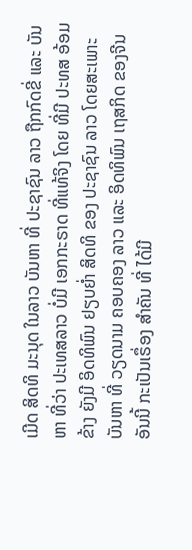ເມີດ ສິດທິ ມະນຸດ ໃນລາວ ບັນຫາ ທີ່ ປະຊາຊົນ ລາວ ຖືກກົດຂີ່ ແລະ ບັນຫາ ທີ່ວ່າ ປະເທສລາວ ບໍ່ມີ ເອກກະຣາດ ທີ່ແທ້ຈິງ ໂດຍ ທີ່ມີ ປະທສ ອ້ອມຂ້າງ ຍັງມີ ອິດທິພົນ ຢຽບຍໍ່າ ສິດທິ ຂອງ ປະຊາຊົນ ລາວ ໂດຍສະເພາະ ບັນຫາ ທີ່ ວຽດນາມ ຄອບຄອງ ລາວ ແລະ ອິດທິພົນ ເຖສກິດ ຂອງຈີນ ອັນນີ້ ກະເປັນເຣຶ່ອງ ສໍາຄັນ ທີ່ ໄດ້ມີ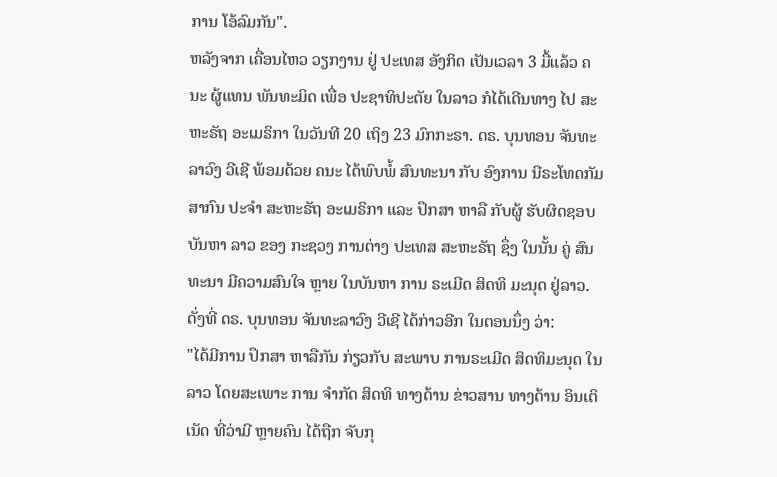ການ ໂອ້ລົມກັນ".
ຫລັງຈາກ ເຄື່ອນໄຫວ ວຽກງານ ຢູ່ ປະເທສ ອັງກິດ ເປັນເວລາ 3 ມື້ແລ້ວ ຄນະ ຜູ້ແທນ ພັນທະມິດ ເພື່ອ ປະຊາທິປະຕັຍ ໃນລາວ ກໍໄດ້ເດີນທາງ ໄປ ສະຫະຣັຖ ອະເມຣິກາ ໃນວັນທີ 20 ເຖິງ 23 ມົກກະຣາ. ດຣ. ບຸນທອນ ຈັນທະລາວົງ ວີເຊີ ພ້ອມດ້ວຍ ຄນະ ໄດ້ພົບພໍ້ ສົນທະນາ ກັບ ອົງການ ນີຣະໂທດກັມ ສາກົນ ປະຈຳ ສະຫະຣັຖ ອະເມຣິກາ ແລະ ປຶກສາ ຫາລື ກັບຜູ້ ຮັບຜິດຊອບ ບັນຫາ ລາວ ຂອງ ກະຊວງ ການຕ່າງ ປະເທສ ສະຫະຣັຖ ຊຶ່ງ ໃນນັ້ນ ຄູ່ ສົນທະນາ ມີຄວາມສົນໃຈ ຫຼາຍ ໃນບັນຫາ ການ ຣະເມີດ ສິດທິ ມະນຸດ ຢູ່ລາວ. ດັ່ງທີ່ ດຣ. ບຸນທອນ ຈັນທະລາວົງ ວີເຊີ ໄດ້ກ່າວອີກ ໃນຕອນນຶ່ງ ວ່າ:
"ໄດ້ມີການ ປຶກສາ ຫາລືກັນ ກ່ຽວກັບ ສະພາບ ການຣະເມີດ ສິດທິມະນຸດ ໃນລາວ ໂດຍສະເພາະ ການ ຈໍາກັດ ສິດທິ ທາງດ້ານ ຂ່າວສານ ທາງດ້ານ ອິນເຕິເນັດ ທີ່ວ່າມີ ຫຼາຍຄົນ ໄດ້ຖືກ ຈັບກຸ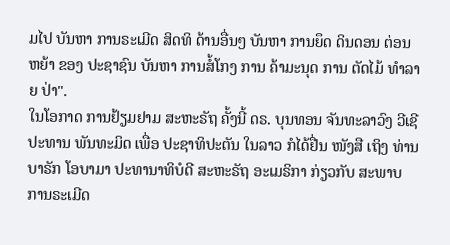ມໄປ ບັນຫາ ການຣະເມີດ ສິດທິ ດ້ານອື່ນໆ ບັນຫາ ການຍຶດ ດິນດອນ ຕ່ອນຫຍ້າ ຂອງ ປະຊາຊົນ ບັນຫາ ການສໍ້ໂກງ ການ ຄ້າມະນຸດ ການ ຕັດໄມ້ ທໍາລາຍ ປ່າ".
ໃນໂອກາດ ການຢ້ຽມຢາມ ສະຫະຣັຖ ຄັ້ງນີ້ ດຣ. ບຸນທອນ ຈັນທະລາວົງ ວີເຊີ ປະທານ ພັນທະມິດ ເພື່ອ ປະຊາທິປະຕັນ ໃນລາວ ກໍໄດ້ຢື່ນ ໜັງສື ເຖິງ ທ່ານ ບາຣັກ ໂອບາມາ ປະທານາທິບໍດີ ສະຫະຣັຖ ອະເມຣິກາ ກ່ຽວກັບ ສະພາບ ການຣະເມີດ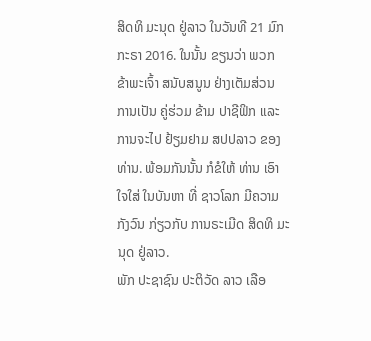ສິດທິ ມະນຸດ ຢູ່ລາວ ໃນວັນທີ 21 ມົກກະຣາ 2016. ໃນນັ້ນ ຂຽນວ່າ ພວກ ຂ້າພະເຈົ້າ ສນັບສນູນ ຢ່າງເຕັມສ່ວນ ການເປັນ ຄູ່ຮ່ວມ ຂ້າມ ປາຊີຟິກ ແລະ ການຈະໄປ ຢ້ຽມຢາມ ສປປລາວ ຂອງ ທ່ານ. ພ້ອມກັນນັ້ນ ກໍຂໍໃຫ້ ທ່ານ ເອົາໃຈໃສ່ ໃນບັນຫາ ທີ່ ຊາວໂລກ ມີຄວາມກັງວົນ ກ່ຽວກັບ ການຣະເມີດ ສິດທິ ມະນຸດ ຢູ່ລາວ.
ພັກ ປະຊາຊົນ ປະຕິວັດ ລາວ ເລືອ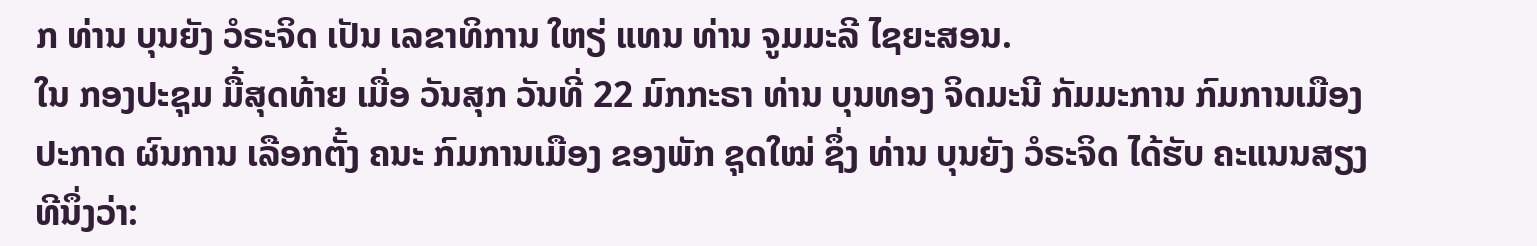ກ ທ່ານ ບຸນຍັງ ວໍຣະຈິດ ເປັນ ເລຂາທິການ ໃຫຽ່ ແທນ ທ່ານ ຈູມມະລີ ໄຊຍະສອນ.
ໃນ ກອງປະຊຸມ ມື້ສຸດທ້າຍ ເມື່ອ ວັນສຸກ ວັນທີ່ 22 ມົກກະຣາ ທ່ານ ບຸນທອງ ຈິດມະນີ ກັມມະການ ກົມການເມືອງ ປະກາດ ຜົນການ ເລືອກຕັ້ງ ຄນະ ກົມການເມືອງ ຂອງພັກ ຊຸດໃໝ່ ຊຶ່ງ ທ່ານ ບຸນຍັງ ວໍຣະຈິດ ໄດ້ຮັບ ຄະແນນສຽງ ທີນຶ່ງວ່າ: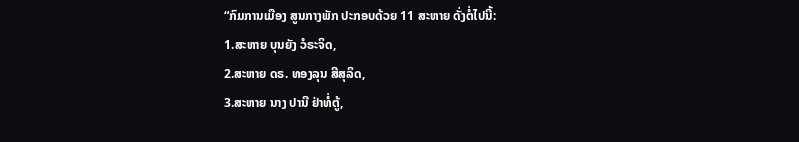“ກົມການເມືອງ ສູນກາງພັກ ປະກອບດ້ວຍ 11 ສະຫາຍ ດັ່ງຕໍ່ໄປນີ້:
1.ສະຫາຍ ບຸນຍັງ ວໍຣະຈິດ,
2.ສະຫາຍ ດຣ. ທອງລຸນ ສີສຸລິດ,
3.ສະຫາຍ ນາງ ປານີ ຢ່າທໍ່ຕູ້,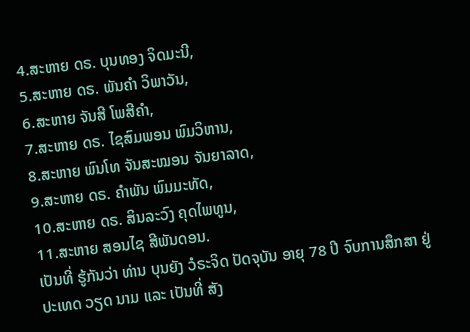4.ສະຫາຍ ດຣ. ບຸນທອງ ຈິດມະນີ,
5.ສະຫາຍ ດຣ. ພັນຄຳ ວິພາວັນ,
6.ສະຫາຍ ຈັນສີ ໂພສີຄຳ,
7.ສະຫາຍ ດຣ. ໄຊສົມພອນ ພົມວິຫານ,
8.ສະຫາຍ ພົນໂທ ຈັນສະໝອນ ຈັນຍາລາດ,
9.ສະຫາຍ ດຣ. ຄຳພັນ ພົມມະທັດ,
10.ສະຫາຍ ດຣ. ສິນລະວົງ ຄຸດໄພທູນ,
11.ສະຫາຍ ສອນໄຊ ສີພັນດອນ.
ເປັນທີ່ ຮູ້ກັນວ່າ ທ່ານ ບຸນຍັງ ວໍຣະຈິດ ປັດຈຸບັນ ອາຍຸ 78 ປີ ຈົບການສຶກສາ ຢູ່ ປະເທດ ວຽດ ນາມ ແລະ ເປັນທີ່ ສັງ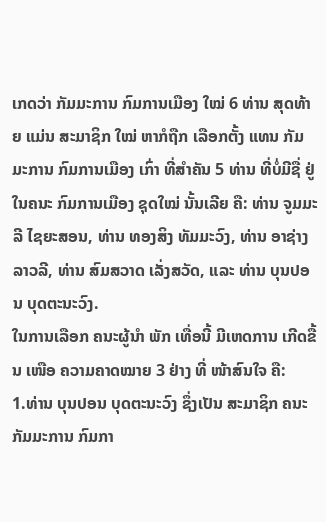ເກດວ່າ ກັມມະການ ກົມການເມືອງ ໃໝ່ 6 ທ່ານ ສຸດທ້າຍ ແມ່ນ ສະມາຊິກ ໃໝ່ ຫາກໍຖືກ ເລືອກຕັ້ງ ແທນ ກັມມະການ ກົມການເມືອງ ເກົ່າ ທີ່ສຳຄັນ 5 ທ່ານ ທີ່ບໍ່ມີຊື່ ຢູ່ໃນຄນະ ກົມການເມືອງ ຊຸດໃໝ່ ນັ້ນເລີຍ ຄື: ທ່ານ ຈູມມະລີ ໄຊຍະສອນ, ທ່ານ ທອງສິງ ທັມມະວົງ, ທ່ານ ອາຊ່າງ ລາວລີ, ທ່ານ ສົມສວາດ ເລັ່ງສວັດ, ແລະ ທ່ານ ບຸນປອນ ບຸດຕະນະວົງ.
ໃນການເລືອກ ຄນະຜູ້ນຳ ພັກ ເທື່ອນີ້ ມີເຫດການ ເກີດຂື້ນ ເໜືອ ຄວາມຄາດໝາຍ 3 ຢ່າງ ທີ່ ໜ້າສົນໃຈ ຄື:
1.ທ່ານ ບຸນປອນ ບຸດຕະນະວົງ ຊຶ່ງເປັນ ສະມາຊິກ ຄນະກັມມະການ ກົມກາ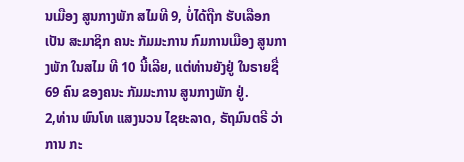ນເມືອງ ສູນກາງພັກ ສໄມທີ 9, ບໍ່ໄດ້ຖືກ ຮັບເລືອກ ເປັນ ສະມາຊິກ ຄນະ ກັມມະການ ກົມການເມືອງ ສູນກາງພັກ ໃນສໄມ ທີ 10 ນີ້ເລີຍ, ແຕ່ທ່ານຍັງຢູ່ ໃນຣາຍຊື່ 69 ຄົນ ຂອງຄນະ ກັມມະການ ສູນກາງພັກ ຢູ່.
2,ທ່ານ ພົນໂທ ແສງນວນ ໄຊຍະລາດ, ຣັຖມົນຕຣີ ວ່າການ ກະ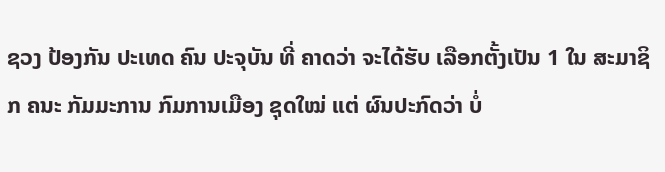ຊວງ ປ້ອງກັນ ປະເທດ ຄົນ ປະຈຸບັນ ທີ່ ຄາດວ່າ ຈະໄດ້ຮັບ ເລືອກຕັ້ງເປັນ 1 ໃນ ສະມາຊິກ ຄນະ ກັມມະການ ກົມການເມືອງ ຊຸດໃໝ່ ແຕ່ ຜົນປະກົດວ່າ ບໍ່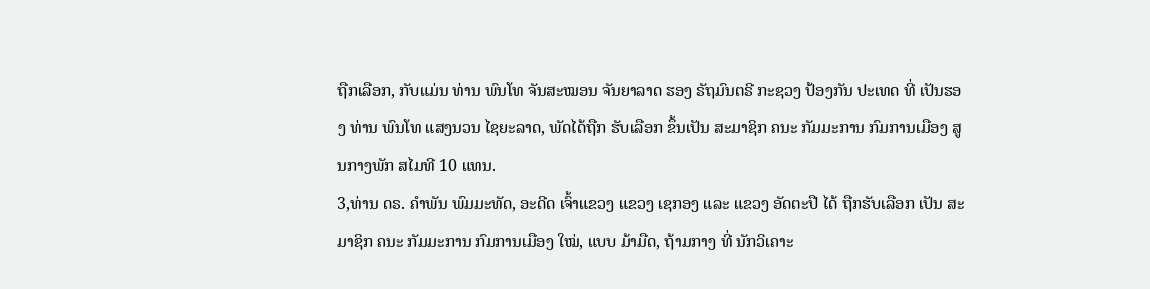ຖືກເລືອກ, ກັບແມ່ນ ທ່ານ ພົນໂທ ຈັນສະໝອນ ຈັນຍາລາດ ຮອງ ຣັຖມົນຕຣີ ກະຊວງ ປ້ອງກັນ ປະເທດ ທີ່ ເປັນຮອງ ທ່ານ ພົນໂທ ແສງນວນ ໄຊຍະລາດ, ພັດໄດ້ຖືກ ຮັບເລືອກ ຂຶ້ນເປັນ ສະມາຊິກ ຄນະ ກັມມະການ ກົມການເມືອງ ສູນກາງພັກ ສໄມທີ 10 ແທນ.
3,ທ່ານ ດຣ. ຄຳພັນ ພົມມະທັດ, ອະດີດ ເຈົ້າແຂວງ ແຂວງ ເຊກອງ ແລະ ແຂວງ ອັດຕະປື ໄດ້ ຖືກຮັບເລືອກ ເປັນ ສະມາຊິກ ຄນະ ກັມມະການ ກົມການເມືອງ ໃໝ່, ແບບ ມ້າມືດ, ຖ້າມກາງ ທີ່ ນັກວິເຄາະ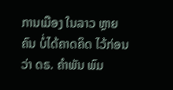ການເມືອງ ໃນລາວ ຫຼາຍຄົນ ບໍ່ໄດ້ຄາດຄິດ ໄວ້ກ່ອນວ່າ ດຣ. ຄຳພັນ ພົມ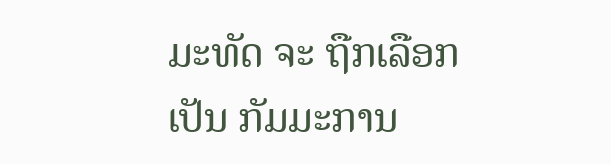ມະທັດ ຈະ ຖືກເລືອກເປັນ ກັມມະການ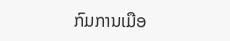ກົມການເມືອ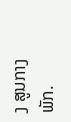ງ ສູນກາງພັກ.